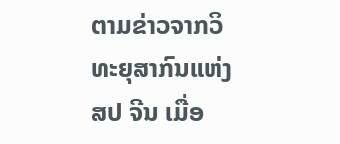ຕາມຂ່າວຈາກວິທະຍຸສາກົນແຫ່ງ ສປ ຈີນ ເມື່ອ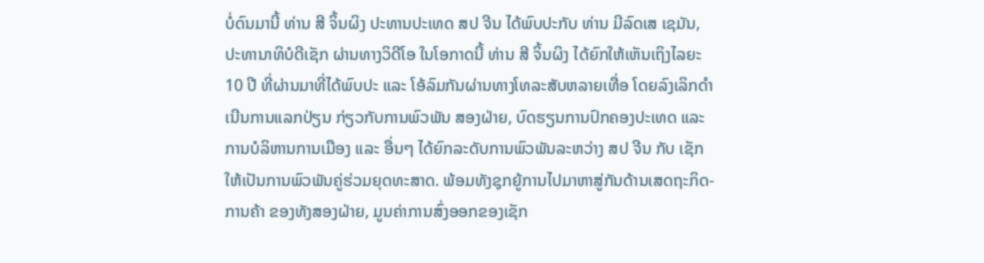ບໍ່ດົນມານີ້ ທ່ານ ສີ ຈິ້ນຜິງ ປະທານປະເທດ ສປ ຈີນ ໄດ້ພົບປະກັບ ທ່ານ ມີລົດເສ ເຊມັນ, ປະທານາທິບໍດີເຊັກ ຜ່ານທາງວິດີໂອ ໃນໂອກາດນີ້ ທ່ານ ສີ ຈິ້ນຜິງ ໄດ້ຍົກໃຫ້ເຫັນເຖິງໄລຍະ 10 ປີ ທີ່ຜ່ານມາທີ່ໄດ້ພົບປະ ແລະ ໂອ້ລົມກັນຜ່ານທາງໂທລະສັບຫລາຍເທື່ອ ໂດຍລົງເລິກດຳເນີນການແລກປ່ຽນ ກ່ຽວກັບການພົວພັນ ສອງຝ່າຍ, ບົດຮຽນການປົກຄອງປະເທດ ແລະ ການບໍລິຫານການເມືອງ ແລະ ອື່ນໆ ໄດ້ຍົກລະດັບການພົວພັນລະຫວ່າງ ສປ ຈີນ ກັບ ເຊັກ ໃຫ້ເປັນການພົວພັນຄູ່ຮ່ວມຍຸດທະສາດ. ພ້ອມທັງຊຸກຍູ້ການໄປມາຫາສູ່ກັນດ້ານເສດຖະກິດ-ການຄ້າ ຂອງທັງສອງຝ່າຍ, ມູນຄ່າການສົ່ງອອກຂອງເຊັກ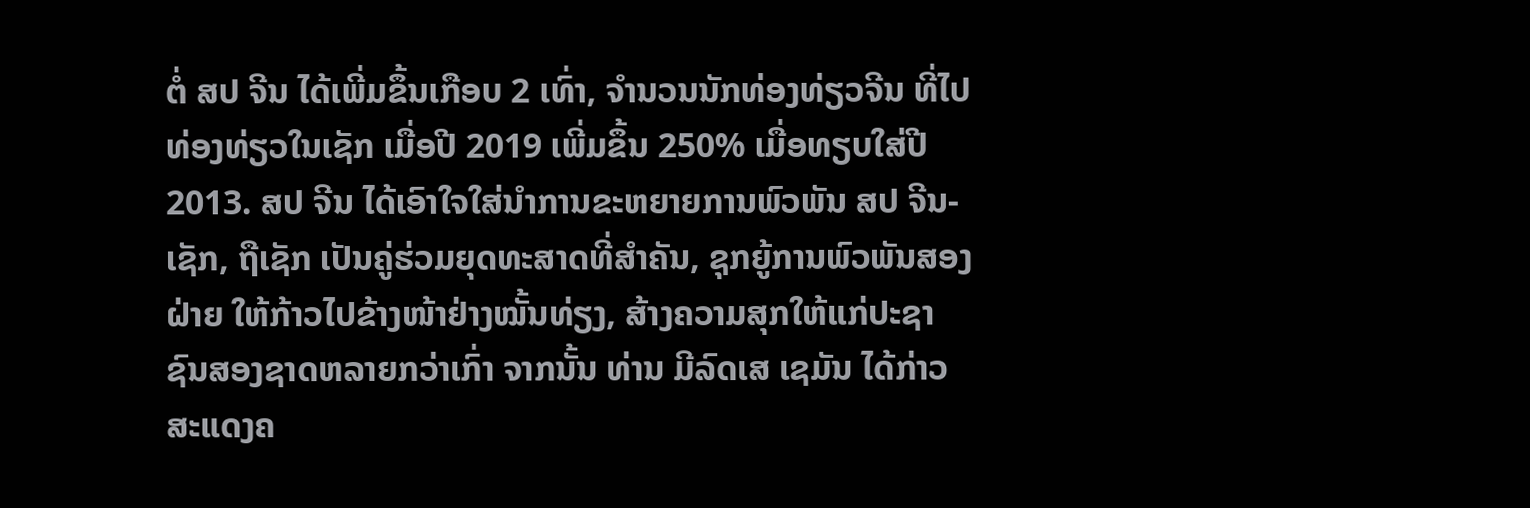ຕໍ່ ສປ ຈີນ ໄດ້ເພີ່ມຂຶ້ນເກືອບ 2 ເທົ່າ, ຈຳນວນນັກທ່ອງທ່ຽວຈີນ ທີ່ໄປ ທ່ອງທ່ຽວໃນເຊັກ ເມື່ອປີ 2019 ເພີ່ມຂຶ້ນ 250% ເມື່ອທຽບໃສ່ປີ 2013. ສປ ຈີນ ໄດ້ເອົາໃຈໃສ່ນຳການຂະຫຍາຍການພົວພັນ ສປ ຈີນ-ເຊັກ, ຖືເຊັກ ເປັນຄູ່ຮ່ວມຍຸດທະສາດທີ່ສຳຄັນ, ຊຸກຍູ້ການພົວພັນສອງຝ່າຍ ໃຫ້ກ້າວໄປຂ້າງໜ້າຢ່າງໝັ້ນທ່ຽງ, ສ້າງຄວາມສຸກໃຫ້ແກ່ປະຊາຊົນສອງຊາດຫລາຍກວ່າເກົ່າ ຈາກນັ້ນ ທ່ານ ມີລົດເສ ເຊມັນ ໄດ້ກ່າວສະແດງຄ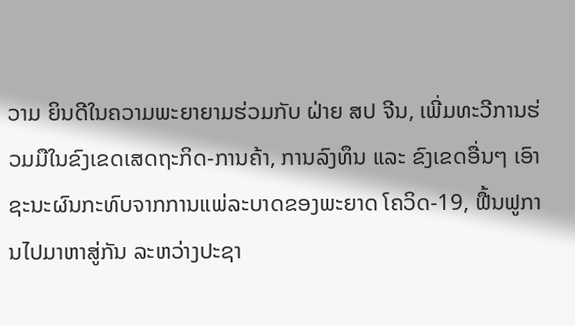ວາມ ຍິນດີໃນຄວາມພະຍາຍາມຮ່ວມກັບ ຝ່າຍ ສປ ຈີນ, ເພີ່ມທະວີການຮ່ວມມືໃນຂົງເຂດເສດຖະກິດ-ການຄ້າ, ການລົງທຶນ ແລະ ຂົງເຂດອື່ນໆ ເອົາຊະນະຜົນກະທົບຈາກການແພ່ລະບາດຂອງພະຍາດ ໂຄວິດ-19, ຟື້ນຟູການໄປມາຫາສູ່ກັນ ລະຫວ່າງປະຊາ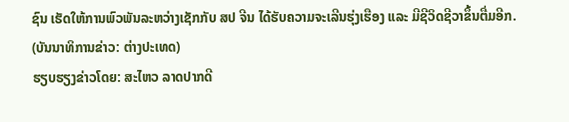ຊົນ ເຮັດໃຫ້ການພົວພັນລະຫວ່າງເຊັກກັບ ສປ ຈີນ ໄດ້ຮັບຄວາມຈະເລີນຮຸ່ງເຮືອງ ແລະ ມີຊີວິດຊີວາຂຶ້ນຕື່ມອີກ.
(ບັນນາທິການຂ່າວ: ຕ່າງປະເທດ)
ຮຽບຮຽງຂ່າວໂດຍ: ສະໄຫວ ລາດປາກດີ